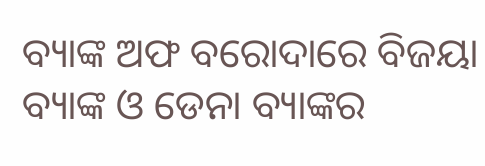ବ୍ୟାଙ୍କ ଅଫ ବରୋଦାରେ ବିଜୟା ବ୍ୟାଙ୍କ ଓ ଡେନା ବ୍ୟାଙ୍କର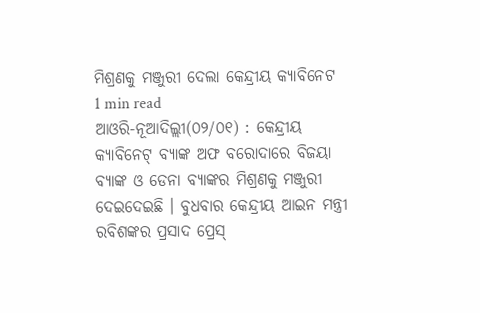ମିଶ୍ରଣକୁ ମଞ୍ଜୁରୀ ଦେଲା କେନ୍ଦ୍ରୀୟ କ୍ୟାବିନେଟ
1 min read
ଆଓରି-ନୂଆଦିଲ୍ଲୀ(୦୨/୦୧) : କେନ୍ଦ୍ରୀୟ କ୍ୟାବିନେଟ୍ ବ୍ୟାଙ୍କ ଅଫ ବରୋଦାରେ ବିଜୟା ବ୍ୟାଙ୍କ ଓ ଡେନା ବ୍ୟାଙ୍କର ମିଶ୍ରଣକୁ ମଞ୍ଜୁରୀ ଦେଇଦେଇଛି । ବୁଧବାର କେନ୍ଦ୍ରୀୟ ଆଇନ ମନ୍ତ୍ରୀ ରବିଶଙ୍କର ପ୍ରସାଦ ପ୍ରେସ୍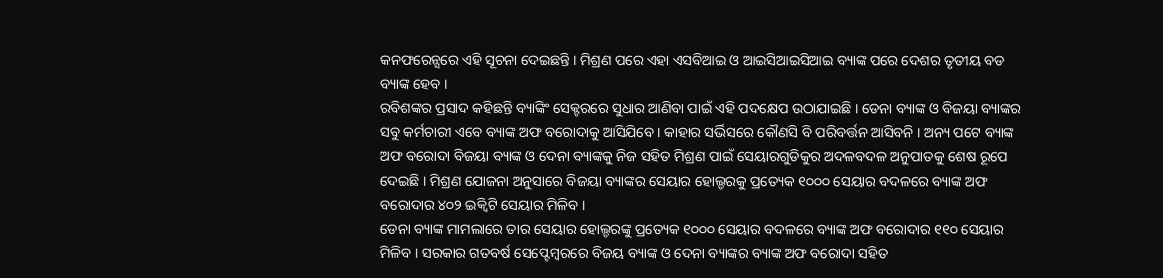କନଫରେନ୍ସରେ ଏହି ସୂଚନା ଦେଇଛନ୍ତି । ମିଶ୍ରଣ ପରେ ଏହା ଏସବିଆଇ ଓ ଆଇସିଆଇସିଆଇ ବ୍ୟାଙ୍କ ପରେ ଦେଶର ତୃତୀୟ ବଡ ବ୍ୟାଙ୍କ ହେବ ।
ରବିଶଙ୍କର ପ୍ରସାଦ କହିଛନ୍ତି ବ୍ୟାଙ୍କିଂ ସେକ୍ଟରରେ ସୁଧାର ଆଣିବା ପାଇଁ ଏହି ପଦକ୍ଷେପ ଉଠାଯାଇଛି । ଡେନା ବ୍ୟାଙ୍କ ଓ ବିଜୟା ବ୍ୟାଙ୍କର ସବୁ କର୍ମଚାରୀ ଏବେ ବ୍ୟାଙ୍କ ଅଫ ବରୋଦାକୁ ଆସିଯିବେ । କାହାର ସର୍ଭିସରେ କୌଣସି ବି ପରିବର୍ତ୍ତନ ଆସିବନି । ଅନ୍ୟ ପଟେ ବ୍ୟାଙ୍କ ଅଫ ବରୋଦା ବିଜୟା ବ୍ୟାଙ୍କ ଓ ଦେନା ବ୍ୟାଙ୍କକୁ ନିଜ ସହିତ ମିଶ୍ରଣ ପାଇଁ ସେୟାରଗୁଡିକୁର ଅଦଳବଦଳ ଅନୁପାତକୁ ଶେଷ ରୂପେ ଦେଇଛି । ମିଶ୍ରଣ ଯୋଜନା ଅନୁସାରେ ବିଜୟା ବ୍ୟାଙ୍କର ସେୟାର ହୋଲ୍ଡରକୁ ପ୍ରତ୍ୟେକ ୧୦୦୦ ସେୟାର ବଦଳରେ ବ୍ୟାଙ୍କ ଅଫ ବରୋଦାର ୪୦୨ ଇକ୍ୱିଟି ସେୟାର ମିଳିବ ।
ଡେନା ବ୍ୟାଙ୍କ ମାମଲାରେ ତାର ସେୟାର ହୋଲ୍ଡରଙ୍କୁ ପ୍ରତ୍ୟେକ ୧୦୦୦ ସେୟାର ବଦଳରେ ବ୍ୟାଙ୍କ ଅଫ ବରୋଦାର ୧୧୦ ସେୟାର ମିଳିବ । ସରକାର ଗତବର୍ଷ ସେପ୍ଟେମ୍ବରରେ ବିଜୟ ବ୍ୟାଙ୍କ ଓ ଦେନା ବ୍ୟାଙ୍କର ବ୍ୟାଙ୍କ ଅଫ ବରୋଦା ସହିତ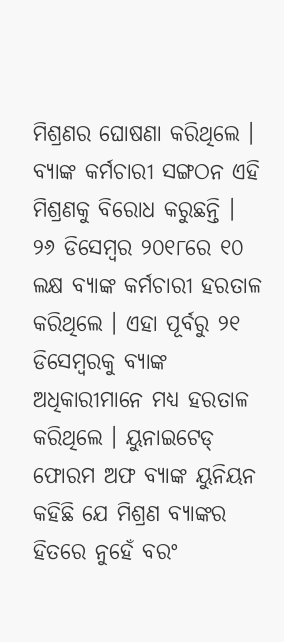ମିଶ୍ରଣର ଘୋଷଣା କରିଥିଲେ ।
ବ୍ୟାଙ୍କ କର୍ମଚାରୀ ସଙ୍ଗଠନ ଏହି ମିଶ୍ରଣକୁ ବିରୋଧ କରୁଛନ୍ତି । ୨୬ ଡିସେମ୍ବର ୨୦୧୮ରେ ୧୦ ଲକ୍ଷ ବ୍ୟାଙ୍କ କର୍ମଚାରୀ ହରତାଳ କରିଥିଲେ । ଏହା ପୂର୍ବରୁ ୨୧ ଡିସେମ୍ବରକୁ ବ୍ୟାଙ୍କ ଅଧିକାରୀମାନେ ମଧ୍ୟ ହରତାଳ କରିଥିଲେ । ୟୁନାଇଟେଡ୍ ଫୋରମ ଅଫ ବ୍ୟାଙ୍କ ୟୁନିୟନ କହିଛି ଯେ ମିଶ୍ରଣ ବ୍ୟାଙ୍କର ହିତରେ ନୁହେଁ ବରଂ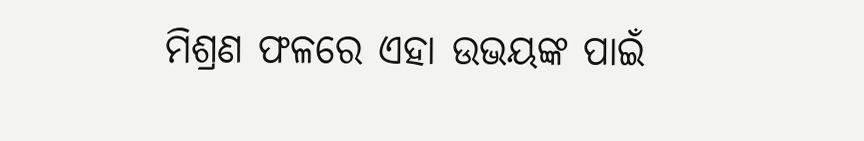ମିଶ୍ରଣ ଫଳରେ ଏହା ଉଭୟଙ୍କ ପାଇଁ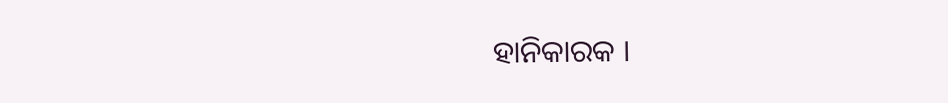ହାନିକାରକ ।